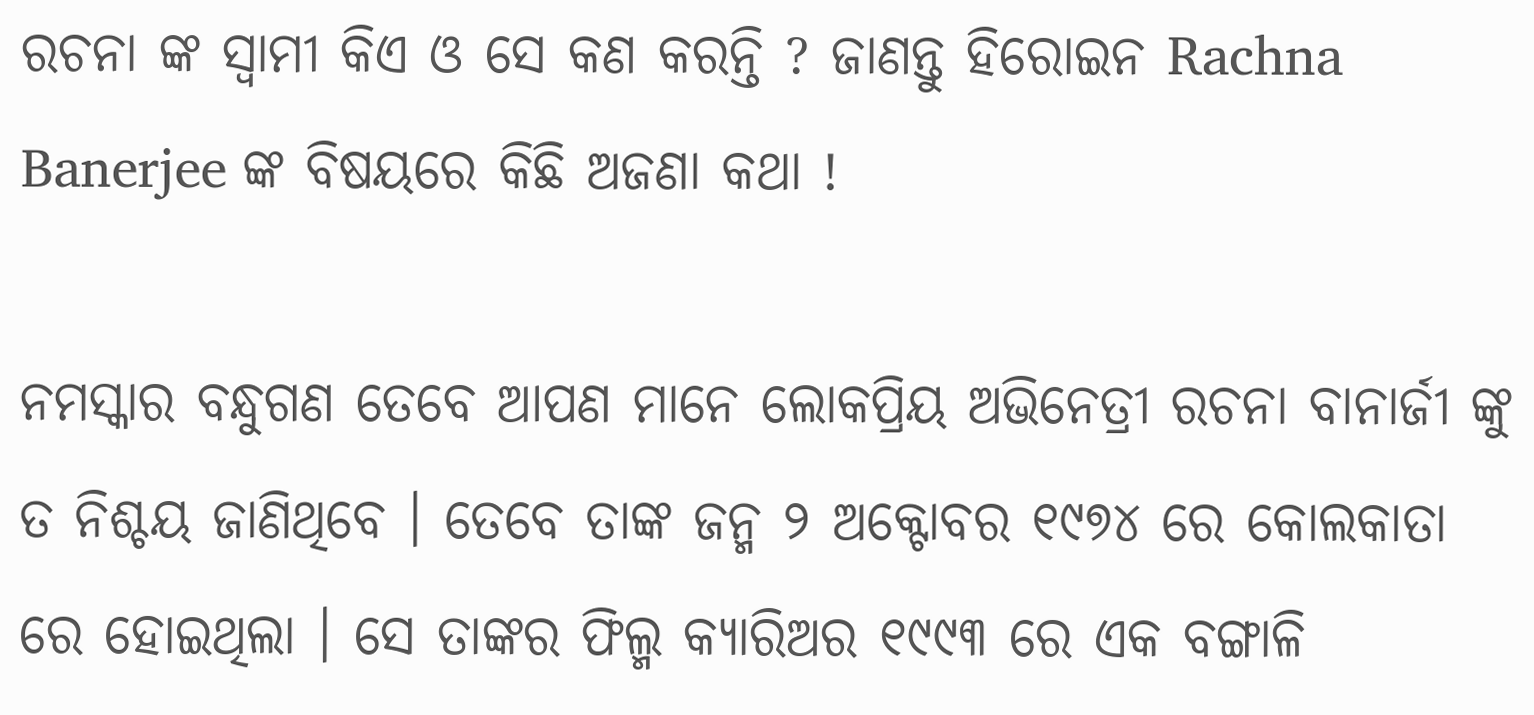ରଚନା ଙ୍କ ସ୍ୱାମୀ କିଏ ଓ ସେ କଣ କରନ୍ତି ? ଜାଣନ୍ତୁ ହିରୋଇନ Rachna Banerjee ଙ୍କ ବିଷୟରେ କିଛି ଅଜଣା କଥା !

ନମସ୍କାର ବନ୍ଧୁଗଣ ତେବେ ଆପଣ ମାନେ ଲୋକପ୍ରିୟ ଅଭିନେତ୍ରୀ ରଚନା ବାନାର୍ଜୀ ଙ୍କୁ ତ ନିଶ୍ଚୟ ଜାଣିଥିବେ । ତେବେ ତାଙ୍କ ଜନ୍ମ ୨ ଅକ୍ଟୋବର ୧୯୭୪ ରେ କୋଲକାତା ରେ ହୋଇଥିଲା । ସେ ତାଙ୍କର ଫିଲ୍ମ କ୍ୟାରିଅର ୧୯୯୩ ରେ ଏକ ବଙ୍ଗାଳି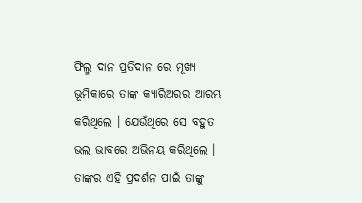ଫିଲ୍ମ ଦାନ ପ୍ରତିଦାନ ରେ ମୂଖ୍ୟ ଭୂମିକାରେ ତାଙ୍କ କ୍ୟାରିଅରର ଆରମ୍ଭ କରିଥିଲେ । ଯେଉଁଥିରେ ସେ ବହୁତ ଭଲ ଭାବରେ ଅଭିନୟ କରିଥିଲେ । ତାଙ୍କର ଏହି ପ୍ରଦର୍ଶନ ପାଇଁ ତାଙ୍କୁ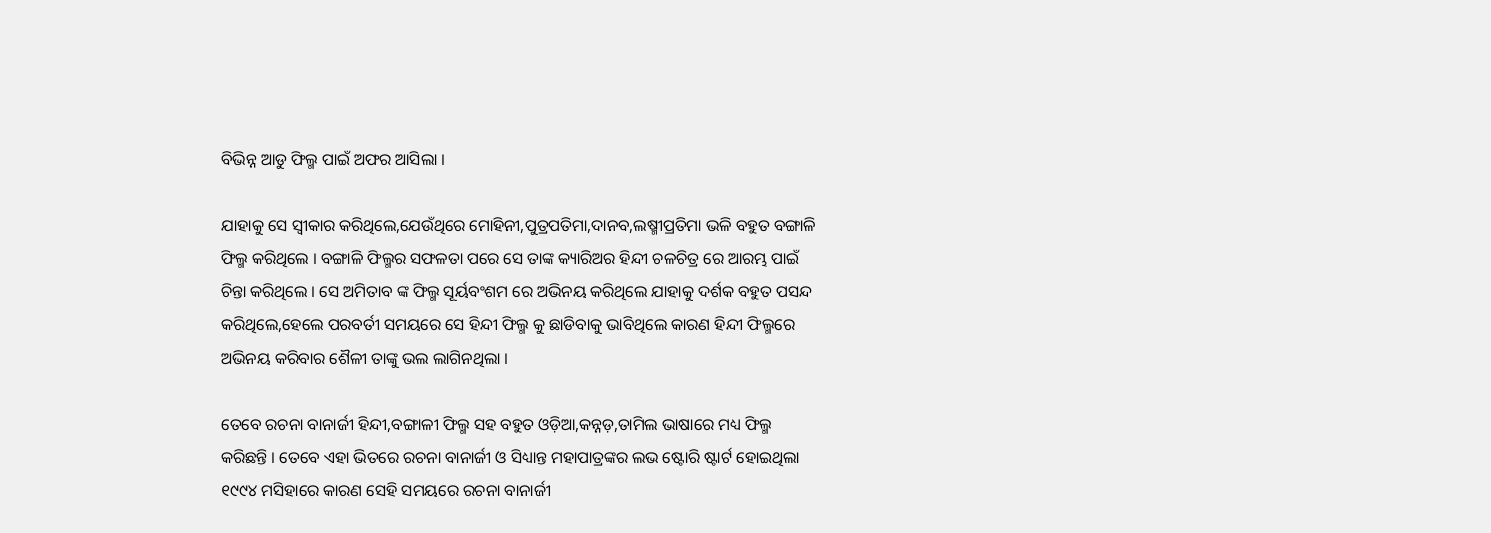ବିଭିନ୍ନ ଆଡୁ ଫିଲ୍ମ ପାଇଁ ଅଫର ଆସିଲା ।

ଯାହାକୁ ସେ ସ୍ୱୀକାର କରିଥିଲେ,ଯେଉଁଥିରେ ମୋହିନୀ,ପୁତ୍ରପତିମା,ଦାନବ,ଲଷ୍ମୀପ୍ରତିମା ଭଳି ବହୁତ ବଙ୍ଗାଳି ଫିଲ୍ମ କରିଥିଲେ । ବଙ୍ଗାଳି ଫିଲ୍ମର ସଫଳତା ପରେ ସେ ତାଙ୍କ କ୍ୟାରିଅର ହିନ୍ଦୀ ଚଳଚିତ୍ର ରେ ଆରମ୍ଭ ପାଇଁ ଚିନ୍ତା କରିଥିଲେ । ସେ ଅମିତାବ ଙ୍କ ଫିଲ୍ମ ସୂର୍ୟବଂଶମ ରେ ଅଭିନୟ କରିଥିଲେ ଯାହାକୁ ଦର୍ଶକ ବହୁତ ପସନ୍ଦ କରିଥିଲେ,ହେଲେ ପରବର୍ତୀ ସମୟରେ ସେ ହିନ୍ଦୀ ଫିଲ୍ମ କୁ ଛାଡିବାକୁ ଭାବିଥିଲେ କାରଣ ହିନ୍ଦୀ ଫିଲ୍ମରେ ଅଭିନୟ କରିବାର ଶୈଳୀ ତାଙ୍କୁ ଭଲ ଲାଗିନଥିଲା ।

ତେବେ ରଚନା ବାନାର୍ଜୀ ହିନ୍ଦୀ,ବଙ୍ଗାଳୀ ଫିଲ୍ମ ସହ ବହୁତ ଓଡ଼ିଆ,କନ୍ନଡ଼,ତାମିଲ ଭାଷାରେ ମଧ୍ୟ ଫିଲ୍ମ କରିଛନ୍ତି । ତେବେ ଏହା ଭିତରେ ରଚନା ବାନାର୍ଜୀ ଓ ସିଧ୍ୟାନ୍ତ ମହାପାତ୍ରଙ୍କର ଲଭ ଷ୍ଟୋରି ଷ୍ଟାର୍ଟ ହୋଇଥିଲା ୧୯୯୪ ମସିହାରେ କାରଣ ସେହି ସମୟରେ ରଚନା ବାନାର୍ଜୀ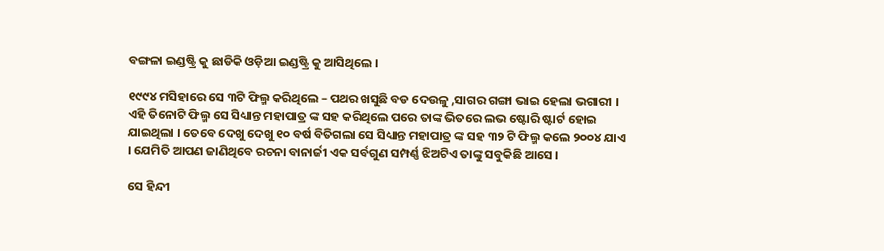ବଙ୍ଗଳା ଇଣ୍ଡଷ୍ଟ୍ରି କୁ ଛାଡିକି ଓଡ଼ିଆ ଇଣ୍ଡଷ୍ଟ୍ରି କୁ ଆସିଥିଲେ ।

୧୯୯୪ ମସିହାରେ ସେ ୩ଟି ଫିଲ୍ମ କରିଥିଲେ – ପଥର ଖସୁଛି ବଡ ଦେଉଳୁ ,ସାଗର ଗଙ୍ଗା ଭାଇ ହେଲା ଭଗାରୀ । ଏହି ତିନୋଟି ଫିଲ୍ମ ସେ ସିଧ୍ୟାନ୍ତ ମହାପାତ୍ର ଙ୍କ ସହ କରିଥିଲେ ପରେ ତାଙ୍କ ଭିତରେ ଲଭ ଷ୍ଟୋରି ଷ୍ଟାର୍ଟ ହୋଇ ଯାଇଥିଲା । ତେବେ ଦେଖୁ ଦେଖୁ ୧୦ ବର୍ଷ ବିତିଗଲା ସେ ସିଧ୍ୟାନ୍ତ ମହାପାତ୍ର ଙ୍କ ସହ ୩୨ ଟି ଫିଲ୍ମ କଲେ ୨୦୦୪ ଯାଏ । ଯେମିତି ଆପଣ ଜାଣିଥିବେ ରଚନା ବାନାର୍ଜୀ ଏକ ସର୍ବଗୁଣ ସମ୍ପର୍ଣ୍ଣ ଝିଅଟିଏ ତାଙ୍କୁ ସବୁକିଛି ଆସେ ।

ସେ ହିନ୍ଦୀ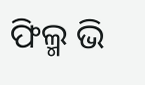ଫିଲ୍ମ ଭି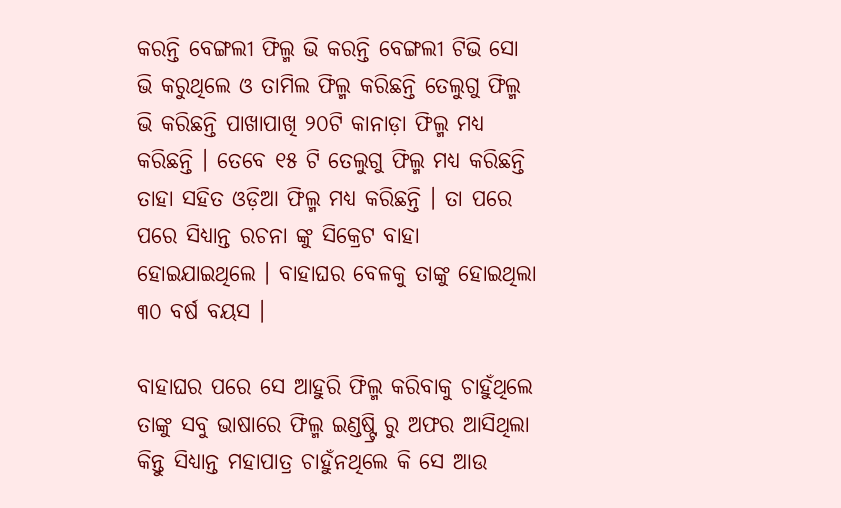କରନ୍ତି ବେଙ୍ଗଲୀ ଫିଲ୍ମ ଭି କରନ୍ତି ବେଙ୍ଗଲୀ ଟିଭି ସୋ ଭି କରୁଥିଲେ ଓ ତାମିଲ ଫିଲ୍ମ କରିଛନ୍ତି ତେଲୁଗୁ ଫିଲ୍ମ ଭି କରିଛନ୍ତି ପାଖାପାଖି ୨୦ଟି କାନାଡ଼ା ଫିଲ୍ମ ମଧ୍ୟ କରିଛନ୍ତି । ତେବେ ୧୫ ଟି ତେଲୁଗୁ ଫିଲ୍ମ ମଧ୍ୟ କରିଛନ୍ତି ତାହା ସହିତ ଓଡ଼ିଆ ଫିଲ୍ମ ମଧ୍ୟ କରିଛନ୍ତି । ତା ପରେ ପରେ ସିଧ୍ୟାନ୍ତ ରଚନା ଙ୍କୁ ସିକ୍ରେଟ ବାହା ହୋଇଯାଇଥିଲେ । ବାହାଘର ବେଳକୁ ତାଙ୍କୁ ହୋଇଥିଲା ୩୦ ବର୍ଷ ବୟସ ।

ବାହାଘର ପରେ ସେ ଆହୁରି ଫିଲ୍ମ କରିବାକୁ ଚାହୁଁଥିଲେ ତାଙ୍କୁ ସବୁ ଭାଷାରେ ଫିଲ୍ମ ଇଣ୍ଡଷ୍ଟ୍ରି ରୁ ଅଫର ଆସିଥିଲା କିନ୍ତୁ ସିଧ୍ୟାନ୍ତ ମହାପାତ୍ର ଚାହୁଁନଥିଲେ କି ସେ ଆଉ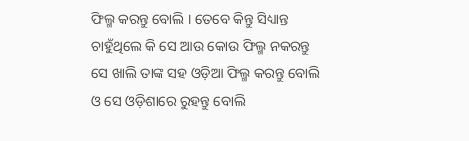ଫିଲ୍ମ କରନ୍ତୁ ବୋଲି । ତେବେ କିନ୍ତୁ ସିଧ୍ୟାନ୍ତ ଚାହୁଁଥିଲେ କି ସେ ଆଉ କୋଉ ଫିଲ୍ମ ନକରନ୍ତୁ ସେ ଖାଲି ତାଙ୍କ ସହ ଓଡ଼ିଆ ଫିଲ୍ମ କରନ୍ତୁ ବୋଲି ଓ ସେ ଓଡ଼ିଶାରେ ରୁହନ୍ତୁ ବୋଲି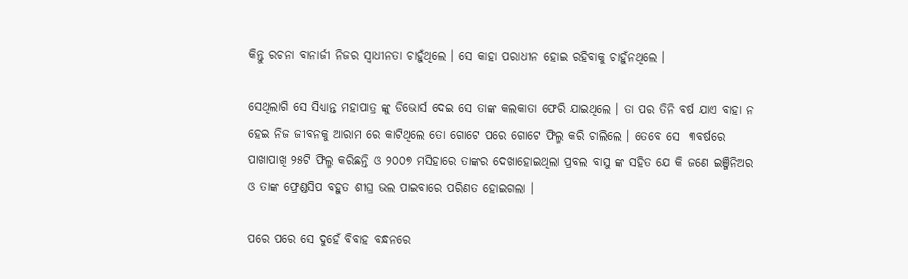କିନ୍ତୁ ରଚନା ବାନାର୍ଜୀ ନିଜର ସ୍ୱାଧୀନତା ଚାହୁଁଥିଲେ । ସେ କାହା ପରାଧୀନ ହୋଇ ରହିବାକୁ ଚାହୁଁନଥିଲେ ।

ସେଥିଲାଗି ସେ ସିଧ୍ୟାନ୍ତ ମହାପାତ୍ର ଙ୍କୁ ଡିଭୋର୍ସ ଦେଇ ସେ ତାଙ୍କ କଲକାତା ଫେରି ଯାଇଥିଲେ । ତା ପର ତିନି ବର୍ଷ ଯାଏ ବାହା ନ ହେଇ ନିଜ ଜୀବନକୁ ଆରାମ ରେ କାଟିଥିଲେ ତୋ ଗୋଟେ ପରେ ଗୋଟେ ଫିଲ୍ମ କରି ଚାଲିଲେ । ତେବେ ସେ  ୩ବର୍ଷରେ ପାଖାପାଖି ୨୫ଟି ଫିଲ୍ମ କରିଛନ୍ତି ଓ ୨୦୦୭ ମସିହାରେ ତାଙ୍କର ଦେଖାହୋଇଥିଲା ପ୍ରବଲ ବାସୁ ଙ୍କ ସହିତ ଯେ କି ଜଣେ ଇଞ୍ଜିନିଅର ଓ ତାଙ୍କ ଫ୍ରେଣ୍ଡସିପ ବହୁତ ଶୀଘ୍ର ଭଲ ପାଇବାରେ ପରିଣତ ହୋଇଗଲା ।

ପରେ ପରେ ସେ ଦୁହେଁ ବିବାହ ବନ୍ଧନରେ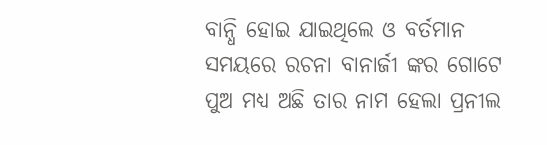ବାନ୍ଧି ହୋଇ ଯାଇଥିଲେ ଓ ବର୍ତମାନ ସମୟରେ ରଚନା ବାନାର୍ଜୀ ଙ୍କର ଗୋଟେ ପୁଅ ମଧ୍ୟ ଅଛି ତାର ନାମ ହେଲା ପ୍ରନୀଲ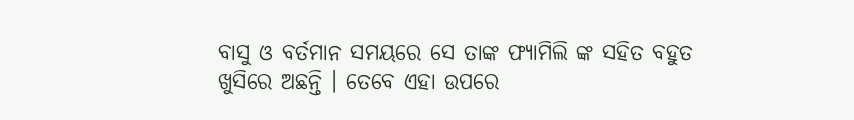ବାସୁ ଓ ବର୍ତମାନ ସମୟରେ ସେ ତାଙ୍କ ଫ୍ୟାମିଲି ଙ୍କ ସହିତ ବହୁତ ଖୁସିରେ ଅଛନ୍ତି । ତେବେ ଏହା ଉପରେ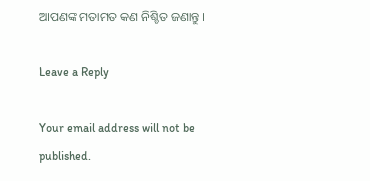ଆପଣଙ୍କ ମତାମତ କଣ ନିଶ୍ଚିତ ଜଣାନ୍ତୁ ।

Leave a Reply

Your email address will not be published.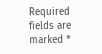Required fields are marked *